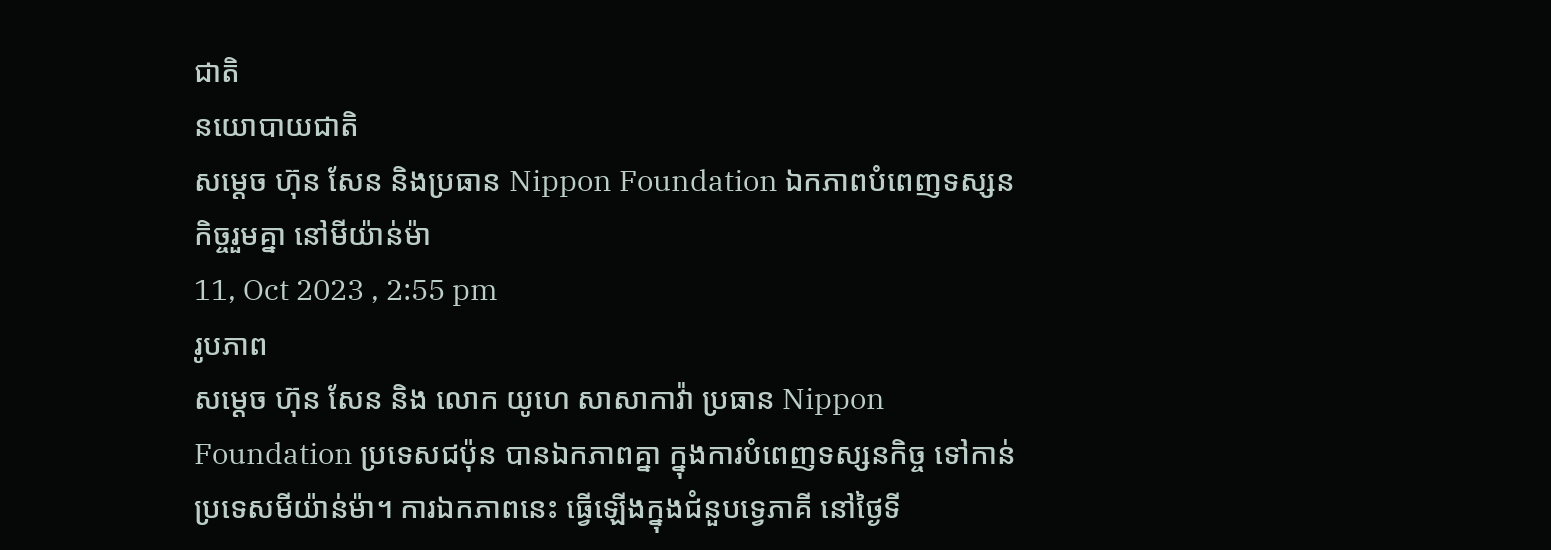ជាតិ
នយោបាយជាតិ
សម្ដេច ហ៊ុន សែន និងប្រធាន Nippon Foundation ឯកភាពបំពេញទស្សនកិច្ចរួមគ្នា នៅមីយ៉ាន់ម៉ា
11, Oct 2023 , 2:55 pm
រូបភាព
សម្ដេច ហ៊ុន សែន និង លោក យូហេ សាសាកាវ៉ា ប្រធាន Nippon Foundation ប្រទេសជប៉ុន បានឯកភាពគ្នា ក្នុងការបំពេញទស្សនកិច្ច ទៅកាន់ប្រទេសមីយ៉ាន់ម៉ា។ ការឯកភាពនេះ ធ្វើឡើងក្នុងជំនួបទ្វេភាគី នៅថ្ងៃទី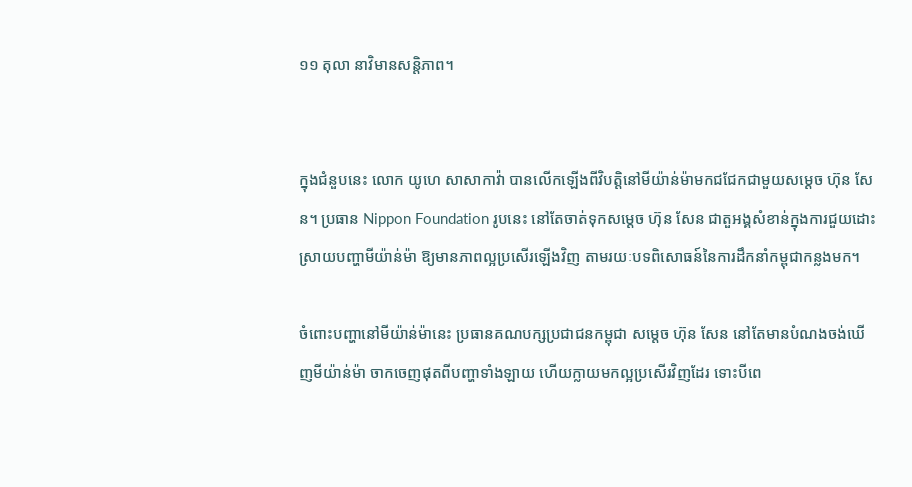១១ តុលា នាវិមានសន្តិភាព។


ក្នុងជំនួបនេះ លោក យូហេ សាសាកាវ៉ា បានលើកឡើងពីវិបត្តិនៅមីយ៉ាន់ម៉ាមកជជែកជាមួយសម្ដេច ហ៊ុន សែន។ ប្រធាន Nippon Foundation រូបនេះ នៅតែចាត់ទុកសម្តេច ហ៊ុន សែន ជាតួអង្គសំខាន់ក្នុងការជួយដោះស្រាយបញ្ហាមីយ៉ាន់ម៉ា ឱ្យមានភាពល្អប្រសើរឡើងវិញ តាមរយៈបទពិសោធន៍នៃការដឹកនាំកម្ពុជាកន្លងមក។

ចំពោះបញ្ហានៅមីយ៉ាន់ម៉ានេះ ប្រធានគណបក្សប្រជាជនកម្ពុជា សម្តេច ហ៊ុន សែន នៅតែមានបំណងចង់ឃើញមីយ៉ាន់ម៉ា ចាកចេញផុតពីបញ្ហាទាំងឡាយ ហើយក្លាយមកល្អប្រសើរវិញដែរ ទោះបីពេ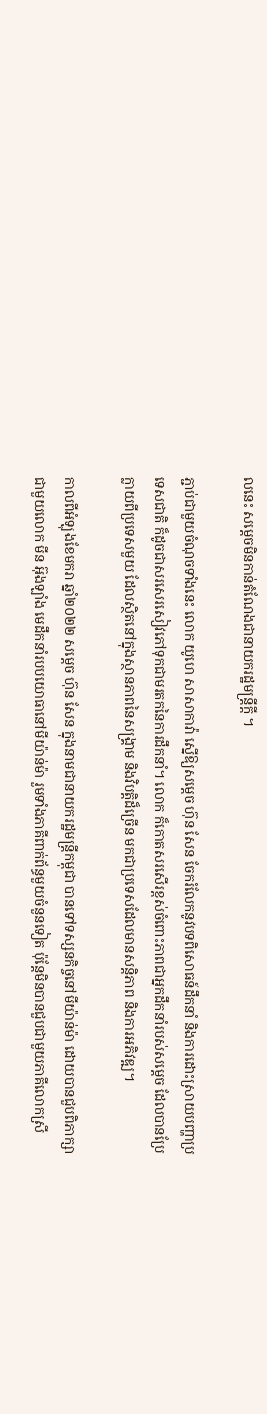លនេះ សម្តេចមិនកាន់តំណែងជានាយករដ្ឋមន្ត្រីក្តី ។

ភ្ជាប់ជាមួយចំណុចទាំងនេះ លោក យូហេ សាសាកាវ៉ា ស្នើឱ្យសម្ដេច ហ៊ុន សែន ចែករំលែកនូវបទពិសោធន៍ដឹកនាំ និងការដោះស្រាយបញ្ហាប្រទេសជាតិ ក៏ដូចជាសរសេរសៀវភៅទុកជាមរតកនៃការដឹកនាំ។ លោក ក៏កោតសរសើរខ្ពស់ចំពោះភាពជាអ្នកដឹកនាំរបស់សម្ដេច ដែលបានប្រែក្លាយពីប្រទេសមួយ ដែលស្ថិតនៅក្នុងស្ថានភាពនៃសង្គ្រាម និងវិបត្តិដ៏ច្រើន មកជាប្រទេសដែលមានសន្តិភាព និងការអភិវឌ្ឍ។

កាលពីអំឡុងខែមករា ឆ្នាំ២០២២ សម្ដេច ហ៊ុន សែន ក្នុងនាមជានាយករដ្ឋមន្រ្តីកម្ពុជា បានទៅទស្សនកិច្ចនៅមីយ៉ាន់ម៉ា ដោយបានជួបពិភាក្សាជាមួយលោក មីន អ៊ុងឡាំង មេដឹកនាំរបបយោធានៅមីយ៉ាន់ម៉ា រួមទាំងភាគីពាក់ព័ន្ធមួយចំនួនទៀត ប៉ុន្តែមិនបានជួបជាមួយភាគីលោកស្រី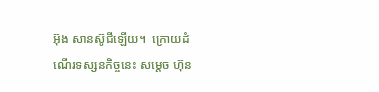អ៊ុង សានស៊ូជីឡើយ។  ក្រោយដំណើរទស្សនកិច្ចនេះ សម្ដេច ហ៊ុន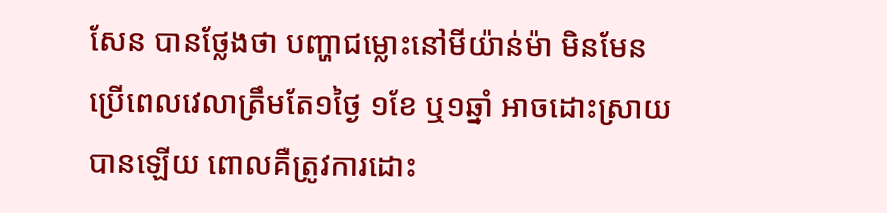សែន បានថ្លែងថា បញ្ហាជម្លោះនៅមីយ៉ាន់ម៉ា មិនមែនប្រើពេលវេលាត្រឹមតែ១ថ្ងៃ ១ខែ ឬ១ឆ្នាំ អាចដោះស្រាយបានឡើយ ពោលគឺត្រូវការដោះ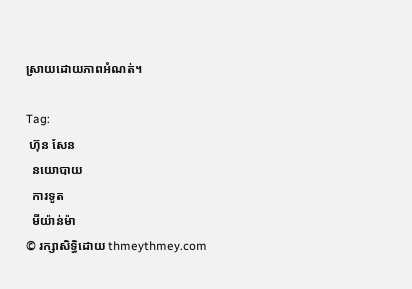ស្រាយដោយភាពអំណត់។

Tag:
 ហ៊ុន សែន
  នយោបាយ
  ការទូត
  មីយ៉ាន់ម៉ា
© រក្សាសិទ្ធិដោយ thmeythmey.com